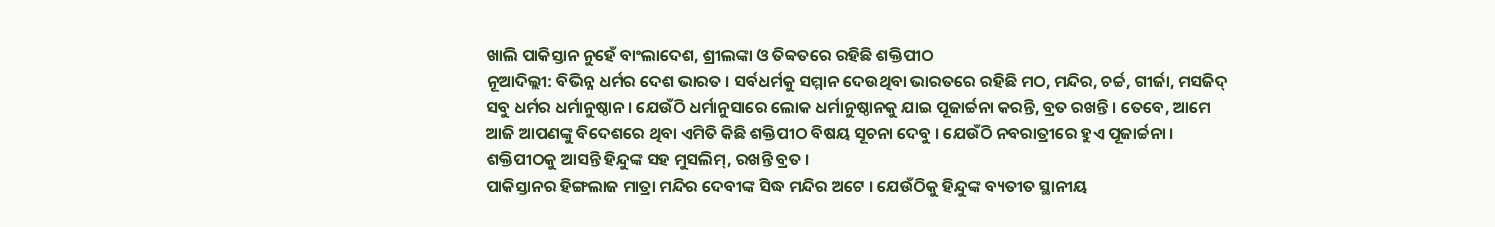ଖାଲି ପାକିସ୍ତାନ ନୁହେଁ ବାଂଲାଦେଶ, ଶ୍ରୀଲଙ୍କା ଓ ତିବ୍ବତରେ ରହିଛି ଶକ୍ତିପୀଠ
ନୂଆଦିଲ୍ଲୀ: ବିଭିନ୍ନ ଧର୍ମର ଦେଶ ଭାରତ । ସର୍ବଧର୍ମକୁ ସମ୍ମାନ ଦେଉଥିବା ଭାରତରେ ରହିଛି ମଠ, ମନ୍ଦିର, ଚର୍ଚ୍ଚ, ଗୀର୍ଜା, ମସଜିଦ୍ ସବୁ ଧର୍ମର ଧର୍ମାନୁଷ୍ଠାନ । ଯେଉଁଠି ଧର୍ମାନୁସାରେ ଲୋକ ଧର୍ମାନୁଷ୍ଠାନକୁ ଯାଇ ପୂଜାର୍ଚ୍ଚନା କରନ୍ତି, ବ୍ରତ ରଖନ୍ତି । ତେବେ, ଆମେ ଆଜି ଆପଣଙ୍କୁ ବିଦେଶରେ ଥିବା ଏମିତି କିଛି ଶକ୍ତିପୀଠ ବିଷୟ ସୂଚନା ଦେବୁ । ଯେଉଁଠି ନବରାତ୍ରୀରେ ହୁଏ ପୂଜାର୍ଚ୍ଚନା । ଶକ୍ତିପୀଠକୁ ଆସନ୍ତି ହିନ୍ଦୁଙ୍କ ସହ ମୁସଲିମ୍, ରଖନ୍ତି ବ୍ରତ ।
ପାକିସ୍ତାନର ହିଙ୍ଗଲାଜ ମାତ୍ରା ମନ୍ଦିର ଦେବୀଙ୍କ ସିଦ୍ଧ ମନ୍ଦିର ଅଟେ । ଯେଉଁଠିକୁ ହିନ୍ଦୁଙ୍କ ବ୍ୟତୀତ ସ୍ଥାନୀୟ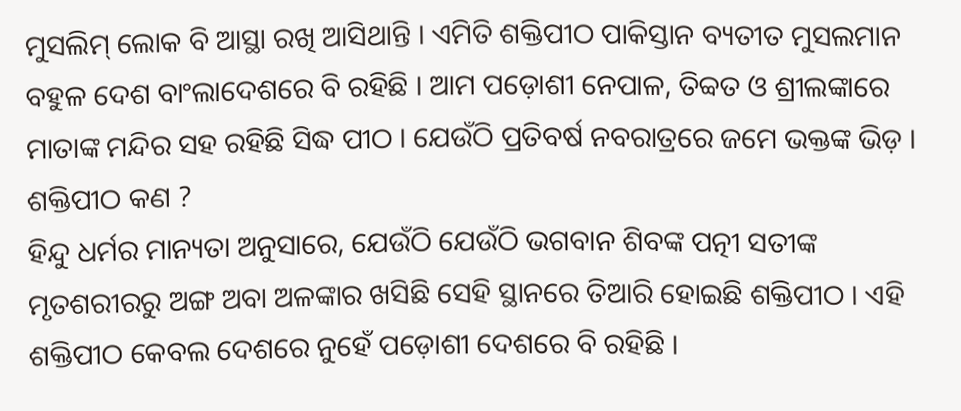ମୁସଲିମ୍ ଲୋକ ବି ଆସ୍ଥା ରଖି ଆସିଥାନ୍ତି । ଏମିତି ଶକ୍ତିପୀଠ ପାକିସ୍ତାନ ବ୍ୟତୀତ ମୁସଲମାନ ବହୁଳ ଦେଶ ବାଂଲାଦେଶରେ ବି ରହିଛି । ଆମ ପଡ଼ୋଶୀ ନେପାଳ, ତିବ୍ବତ ଓ ଶ୍ରୀଲଙ୍କାରେ ମାତାଙ୍କ ମନ୍ଦିର ସହ ରହିଛି ସିଦ୍ଧ ପୀଠ । ଯେଉଁଠି ପ୍ରତିବର୍ଷ ନବରାତ୍ରରେ ଜମେ ଭକ୍ତଙ୍କ ଭିଡ଼ ।
ଶକ୍ତିପୀଠ କଣ ?
ହିନ୍ଦୁ ଧର୍ମର ମାନ୍ୟତା ଅନୁସାରେ, ଯେଉଁଠି ଯେଉଁଠି ଭଗବାନ ଶିବଙ୍କ ପତ୍ନୀ ସତୀଙ୍କ ମୃତଶରୀରରୁ ଅଙ୍ଗ ଅବା ଅଳଙ୍କାର ଖସିଛି ସେହି ସ୍ଥାନରେ ତିଆରି ହୋଇଛି ଶକ୍ତିପୀଠ । ଏହି ଶକ୍ତିପୀଠ କେବଲ ଦେଶରେ ନୁହେଁ ପଡ଼ୋଶୀ ଦେଶରେ ବି ରହିଛି ।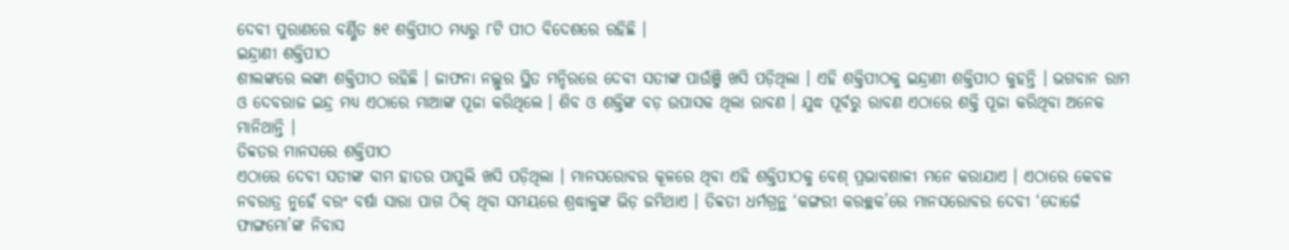ଦେବୀ ପୁରାଣରେ ବର୍ଣ୍ଣିତ ୫୧ ଶକ୍ତିପୀଠ ମଧ୍ୟରୁ ୮ଟି ପୀଠ ବିଦେଶରେ ରହିଛି ।
ଇନ୍ଦ୍ରାଣୀ ଶକ୍ତିପୀଠ
ଶୀଲଙ୍କରେ ଲଙ୍କା ଶକ୍ତିପୀଠ ରହିଛି । ଜାଫନା ନଲ୍ଲୁର ସ୍ଥିତ ମନ୍ଦିରରେ ଦେବୀ ସତୀଙ୍କ ପାଉଁଞ୍ଜି ଖସି ପଡ଼ିଥିଲା । ଏହି ଶକ୍ତିପୀଠକୁ ଇନ୍ଦ୍ରାଣୀ ଶକ୍ତିପୀଠ କୁହନ୍ତି । ଭଗବାନ ରାମ ଓ ଦେବରାଜ ଇନ୍ଦ୍ର ମଧ୍ୟ ଏଠାରେ ମାଆଙ୍କ ପୂଜା କରିଥିଲେ । ଶିବ ଓ ଶକ୍ତିଙ୍କ ବଡ଼ ଉପାସକ ଥିଲା ରାବଣ । ଯୁଦ୍ଧ ପୂର୍ବରୁ ରାବଣ ଏଠାରେ ଶକ୍ତି ପୂଜା କରିଥିବା ଅନେକ ମାନିଥାନ୍ତି ।
ତିବ୍ବତର ମାନସରେ ଶକ୍ତିପୀଠ
ଏଠାରେ ଦେବୀ ସତୀଙ୍କ ବାମ ହାତର ପାପୁଲି ଖସି ପଡ଼ିଥିଲା । ମାନସରୋବର କୂଳରେ ଥିବା ଏହି ଶକ୍ତିପୀଠକୁ ବେଶ୍ ପ୍ରଭାବଶାଳୀ ମନେ କରାଯାଏ । ଏଠାରେ କେବଳ ନବରାତ୍ର ନୁହେଁ ବରଂ ବର୍ଷା ସାରା ପାଗ ଠିକ୍ ଥିବା ସମୟରେ ଶ୍ରଦ୍ଧାଳୁଙ୍କ ଭିଡ଼ ଜମିଥାଏ । ତିବ୍ବତୀ ଧର୍ମଗ୍ରନ୍ଥ ‘କଙ୍ଗରୀ କରଚ୍ଛକ’ରେ ମାନସରୋବର ଦେବୀ ‘ଦୋର୍ଜେ ଫାଙ୍ଗମୋ’ଙ୍କ ନିବାସ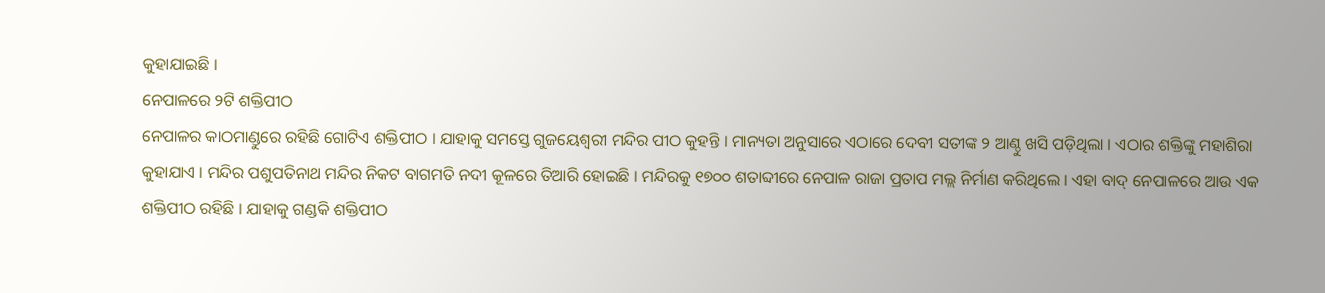କୁହାଯାଇଛି ।
ନେପାଳରେ ୨ଟି ଶକ୍ତିପୀଠ
ନେପାଳର କାଠମାଣ୍ଡୁରେ ରହିଛି ଗୋଟିଏ ଶକ୍ତିପୀଠ । ଯାହାକୁ ସମସ୍ତେ ଗୁଜୟେଶ୍ୱରୀ ମନ୍ଦିର ପୀଠ କୁହନ୍ତି । ମାନ୍ୟତା ଅନୁସାରେ ଏଠାରେ ଦେବୀ ସତୀଙ୍କ ୨ ଆଣ୍ଠୁ ଖସି ପଡ଼ିଥିଲା । ଏଠାର ଶକ୍ତିଙ୍କୁ ମହାଶିରା କୁହାଯାଏ । ମନ୍ଦିର ପଶୁପତିନାଥ ମନ୍ଦିର ନିକଟ ବାଗମତି ନଦୀ କୂଳରେ ତିଆରି ହୋଇଛି । ମନ୍ଦିରକୁ ୧୭୦୦ ଶତାବ୍ଦୀରେ ନେପାଳ ରାଜା ପ୍ରତାପ ମଲ୍ଲ ନିର୍ମାଣ କରିଥିଲେ । ଏହା ବାଦ୍ ନେପାଳରେ ଆଉ ଏକ ଶକ୍ତିପୀଠ ରହିଛି । ଯାହାକୁ ଗଣ୍ଡକି ଶକ୍ତିପୀଠ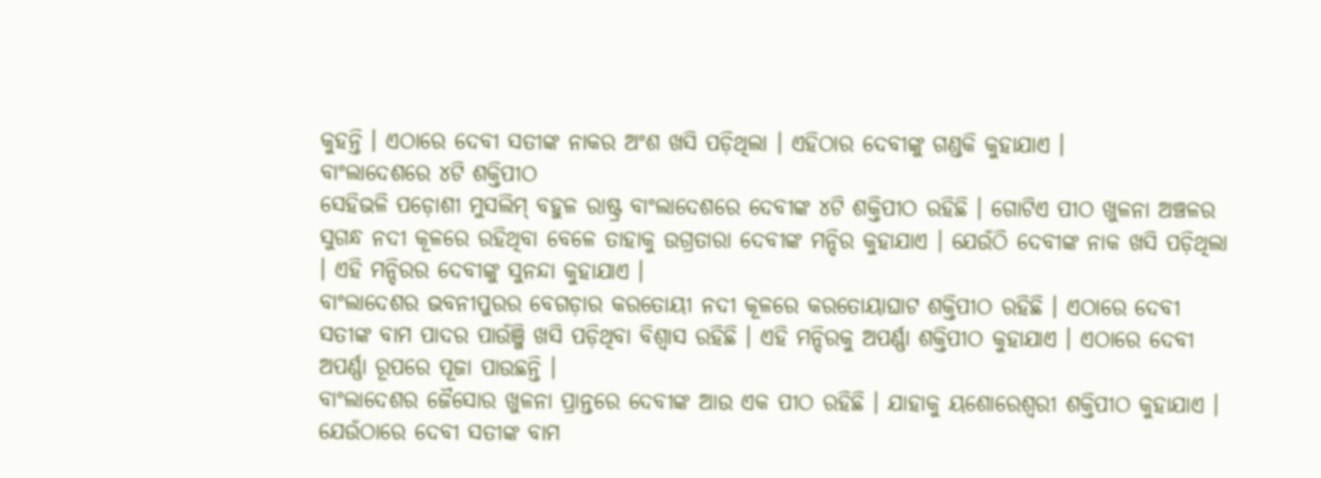କୁହନ୍ତି । ଏଠାରେ ଦେବୀ ସତୀଙ୍କ ନାକର ଅଂଶ ଖସି ପଡ଼ିଥିଲା । ଏହିଠାର ଦେବୀଙ୍କୁ ଗଣ୍ଡକି କୁହାଯାଏ ।
ବାଂଲାଦେଶରେ ୪ଟି ଶକ୍ତିପୀଠ
ସେହିଭଳି ପଡ଼ୋଶୀ ମୁସଲିମ୍ ବହୁଳ ରାଷ୍ଟ୍ର ବାଂଲାଦେଶରେ ଦେବୀଙ୍କ ୪ଟି ଶକ୍ତିପୀଠ ରହିଛି । ଗୋଟିଏ ପୀଠ ଖୁଳନା ଅଞ୍ଚଳର ସୁଗନ୍ଧ ନଦୀ କୂଳରେ ରହିଥିବା ବେଳେ ତାହାକୁ ଉଗ୍ରତାରା ଦେବୀଙ୍କ ମନ୍ଦିର କୁହାଯାଏ । ଯେଉଁଠି ଦେବୀଙ୍କ ନାକ ଖସି ପଡ଼ିଥିଲା । ଏହି ମନ୍ଦିରର ଦେବୀଙ୍କୁ ସୁନନ୍ଦା କୁହାଯାଏ ।
ବାଂଲାଦେଶର ଭବନୀପୁରର ବେଗଡ଼ାର କରତୋୟୀ ନଦୀ କୂଳରେ କରତୋୟାଘାଟ ଶକ୍ତିପୀଠ ରହିଛି । ଏଠାରେ ଦେବୀ ସତୀଙ୍କ ବାମ ପାଦର ପାଉଁଞ୍ଜି ଖସି ପଡ଼ିଥିବା ବିଶ୍ୱାସ ରହିଛି । ଏହି ମନ୍ଦିରକୁ ଅପର୍ଣ୍ଣା ଶକ୍ତିପୀଠ କୁହାଯାଏ । ଏଠାରେ ଦେବୀ ଅପର୍ଣ୍ଣା ରୂପରେ ପୂଜା ପାଉଛନ୍ତି ।
ବାଂଲାଦେଶର ଜୈସୋର ଖୁଳନା ପ୍ରାନ୍ତରେ ଦେବୀଙ୍କ ଆଉ ଏକ ପୀଠ ରହିଛି । ଯାହାକୁ ୟଶୋରେଶ୍ୱରୀ ଶକ୍ତିପୀଠ କୁହାଯାଏ । ଯେଉଁଠାରେ ଦେବୀ ସତୀଙ୍କ ବାମ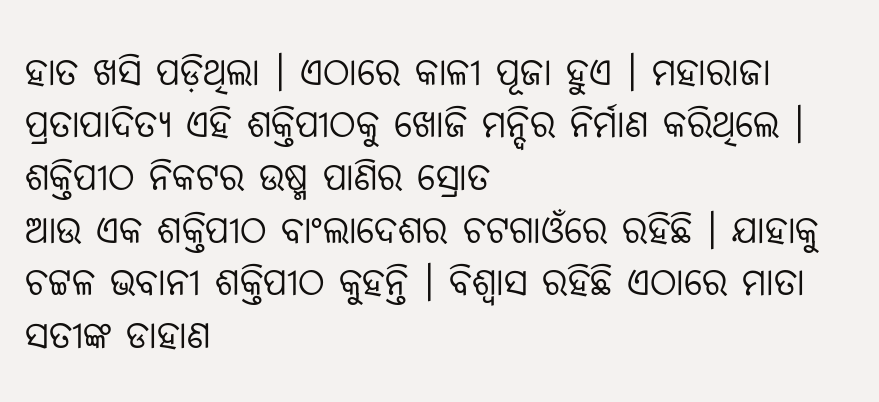ହାତ ଖସି ପଡ଼ିଥିଲା । ଏଠାରେ କାଳୀ ପୂଜା ହୁଏ । ମହାରାଜା ପ୍ରତାପାଦିତ୍ୟ ଏହି ଶକ୍ତିପୀଠକୁ ଖୋଜି ମନ୍ଦିର ନିର୍ମାଣ କରିଥିଲେ ।
ଶକ୍ତିପୀଠ ନିକଟର ଉଷ୍ମ ପାଣିର ସ୍ରୋତ
ଆଉ ଏକ ଶକ୍ତିପୀଠ ବାଂଲାଦେଶର ଚଟଗାଓଁରେ ରହିଛି । ଯାହାକୁ ଚଟ୍ଟଳ ଭବାନୀ ଶକ୍ତିପୀଠ କୁହନ୍ତି । ବିଶ୍ୱାସ ରହିଛି ଏଠାରେ ମାତା ସତୀଙ୍କ ଡାହାଣ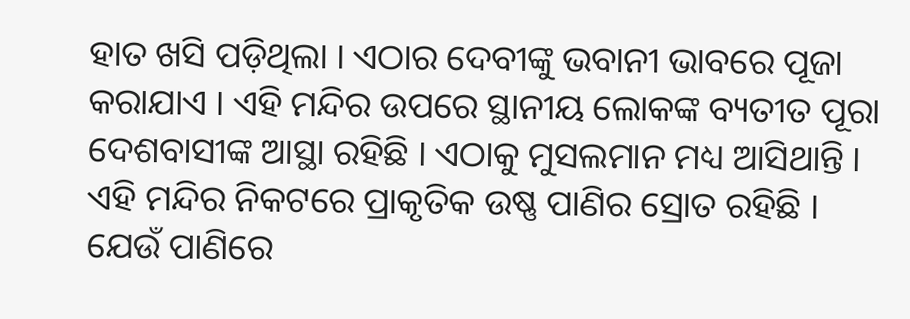ହାତ ଖସି ପଡ଼ିଥିଲା । ଏଠାର ଦେବୀଙ୍କୁ ଭବାନୀ ଭାବରେ ପୂଜା କରାଯାଏ । ଏହି ମନ୍ଦିର ଉପରେ ସ୍ଥାନୀୟ ଲୋକଙ୍କ ବ୍ୟତୀତ ପୂରା ଦେଶବାସୀଙ୍କ ଆସ୍ଥା ରହିଛି । ଏଠାକୁ ମୁସଲମାନ ମଧ୍ୟ ଆସିଥାନ୍ତି । ଏହି ମନ୍ଦିର ନିକଟରେ ପ୍ରାକୃତିକ ଉଷ୍ଣ ପାଣିର ସ୍ରୋତ ରହିଛି । ଯେଉଁ ପାଣିରେ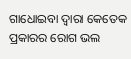ଗାଧୋଇବା ଦ୍ୱାରା କେତେକ ପ୍ରକାରର ରୋଗ ଭଲ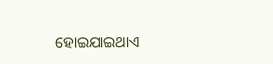ହୋଇଯାଇଥାଏ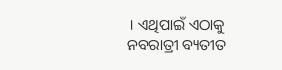। ଏଥିପାଇଁ ଏଠାକୁ ନବରାତ୍ରୀ ବ୍ୟତୀତ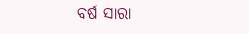ବର୍ଷ ସାରା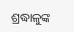ଶ୍ରଦ୍ଧାଳୁଙ୍କ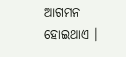ଆଗମନ ହୋଇଥାଏ ।